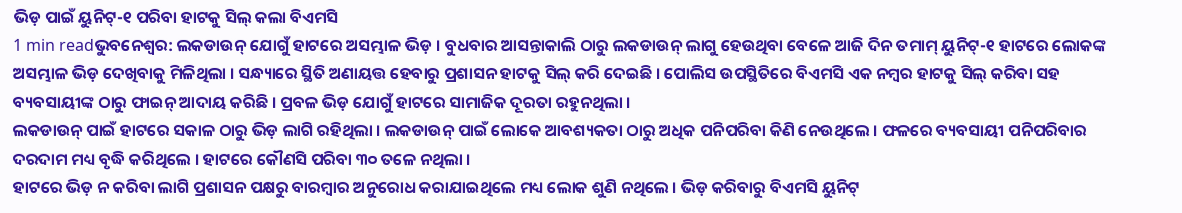ଭିଡ଼ ପାଇଁ ୟୁନିଟ୍-୧ ପରିବା ହାଟକୁ ସିଲ୍ କଲା ବିଏମସି
1 min readଭୁବନେଶ୍ୱର: ଲକଡାଉନ୍ ଯୋଗୁଁ ହାଟରେ ଅସମ୍ଭାଳ ଭିଡ଼ । ବୁଧବାର ଆସନ୍ତାକାଲି ଠାରୁ ଲକଡାଉନ୍ ଲାଗୁ ହେଉଥିବା ବେଳେ ଆଜି ଦିନ ତମାମ୍ ୟୁନିଟ୍-୧ ହାଟରେ ଲୋକଙ୍କ ଅସମ୍ଭାଳ ଭିଡ଼ ଦେଖିବାକୁ ମିଳିଥିଲା । ସନ୍ଧ୍ୟାରେ ସ୍ଥିତି ଅଣାୟତ୍ତ ହେବାରୁ ପ୍ରଶାସନ ହାଟକୁ ସିଲ୍ କରି ଦେଇଛି । ପୋଲିସ ଉପସ୍ଥିତିରେ ବିଏମସି ଏକ ନମ୍ବର ହାଟକୁ ସିଲ୍ କରିବା ସହ ବ୍ୟବସାୟୀଙ୍କ ଠାରୁ ଫାଇନ୍ ଆଦାୟ କରିଛି । ପ୍ରବଳ ଭିଡ଼ ଯୋଗୁଁ ହାଟରେ ସାମାଜିକ ଦୂରତା ରହୁନଥିଲା ।
ଲକଡାଉନ୍ ପାଇଁ ହାଟରେ ସକାଳ ଠାରୁ ଭିଡ଼ ଲାଗି ରହିଥିଲା । ଲକଡାଉନ୍ ପାଇଁ ଲୋକେ ଆବଶ୍ୟକତା ଠାରୁ ଅଧିକ ପନିପରିବା କିଣି ନେଉଥିଲେ । ଫଳରେ ବ୍ୟବସାୟୀ ପନିପରିବାର ଦରଦାମ ମଧ୍ୟ ବୃଦ୍ଧି କରିଥିଲେ । ହାଟରେ କୌଣସି ପରିବା ୩୦ ତଳେ ନଥିଲା ।
ହାଟରେ ଭିଡ଼ ନ କରିବା ଲାଗି ପ୍ରଶାସନ ପକ୍ଷରୁ ବାରମ୍ବାର ଅନୁରୋଧ କରାଯାଇଥିଲେ ମଧ୍ୟ ଲୋକ ଶୁଣି ନଥିଲେ । ଭିଡ଼ କରିବାରୁ ବିଏମସି ୟୁନିଟ୍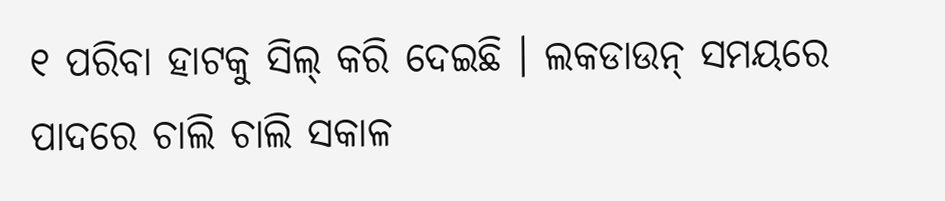୧ ପରିବା ହାଟକୁ ସିଲ୍ କରି ଦେଇଛି । ଲକଡାଉନ୍ ସମୟରେ ପାଦରେ ଚାଲି ଚାଲି ସକାଳ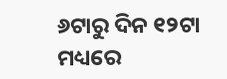୬ଟାରୁ ଦିନ ୧୨ଟା ମଧ୍ୟରେ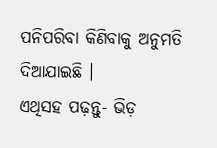ପନିପରିବା କିଣିବାକୁ ଅନୁମତି ଦିଆଯାଇଛି ।
ଏଥିସହ ପଢ଼ନ୍ତୁ- ଭିଡ଼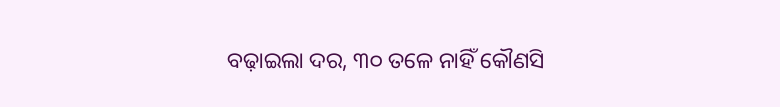ବଢ଼ାଇଲା ଦର, ୩୦ ତଳେ ନାହିଁ କୌଣସି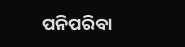ପନିପରିବା